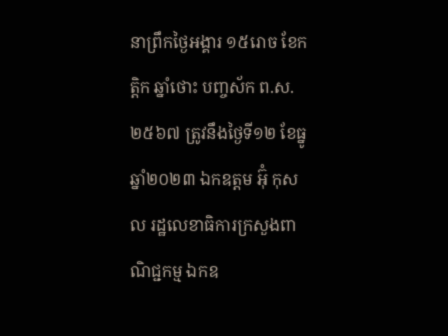នាព្រឹកថ្ងៃអង្គារ ១៥រោច ខែកត្ដិក ឆ្នាំថោះ បញ្ចស័ក ព.ស.២៥៦៧ ត្រូវនឹងថ្ងៃទី១២ ខែធ្នូ ឆ្នាំ២០២៣ ឯកឧត្តម អ៊ុំ កុសល រដ្ឋលេខាធិការក្រសួងពាណិជ្ជកម្ម ឯកឧ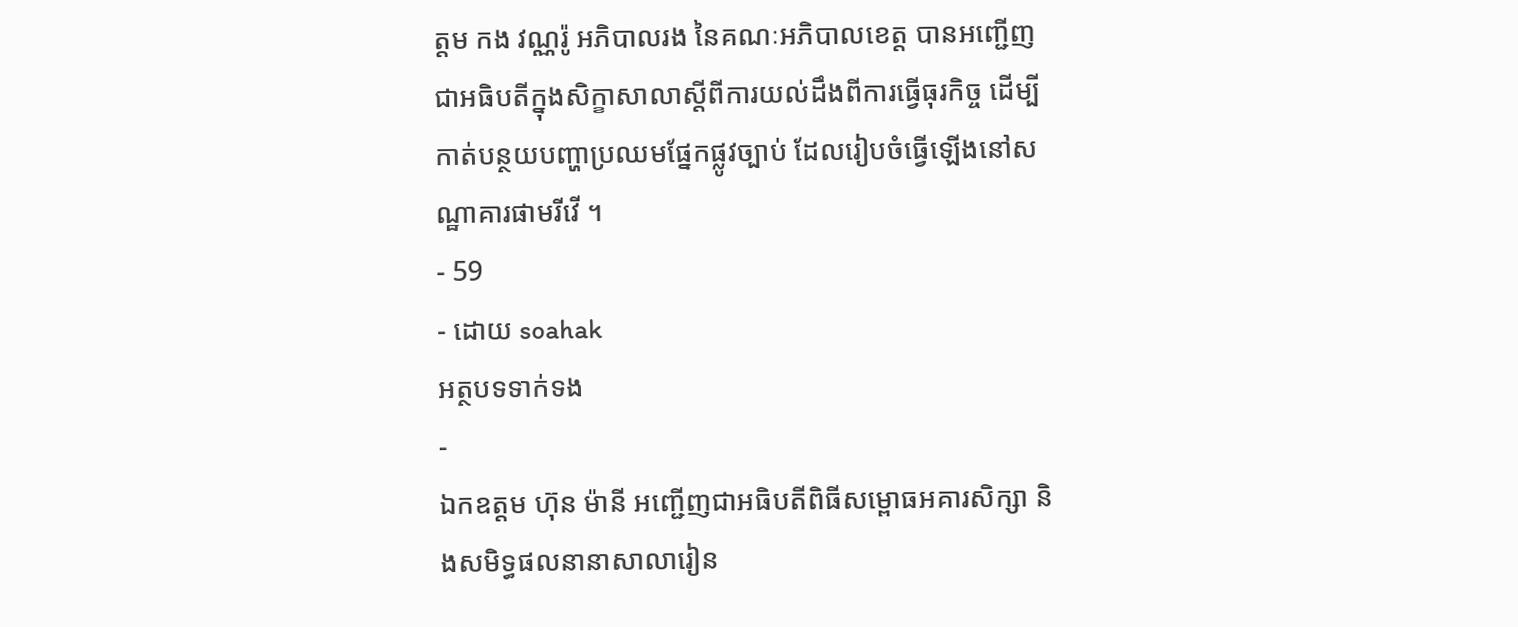ត្តម កង វណ្ណរ៉ូ អភិបាលរង នៃគណៈអភិបាលខេត្ត បានអញ្ជើញជាអធិបតីក្នុងសិក្ខាសាលាស្តីពីការយល់ដឹងពីការធ្វើធុរកិច្ច ដើម្បីកាត់បន្ថយបញ្ហាប្រឈមផ្នែកផ្លូវច្បាប់ ដែលរៀបចំធ្វើឡើងនៅសណ្ឋាគារផាមរីវើ ។
- 59
- ដោយ soahak
អត្ថបទទាក់ទង
-
ឯកឧត្តម ហ៊ុន ម៉ានី អញ្ជើញជាអធិបតីពិធីសម្ពោធអគារសិក្សា និងសមិទ្ធផលនានាសាលារៀន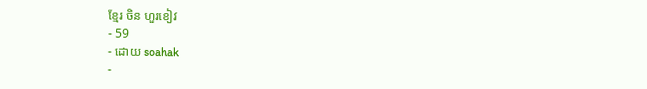ខ្មែរ ចិន ហួរខៀវ
- 59
- ដោយ soahak
-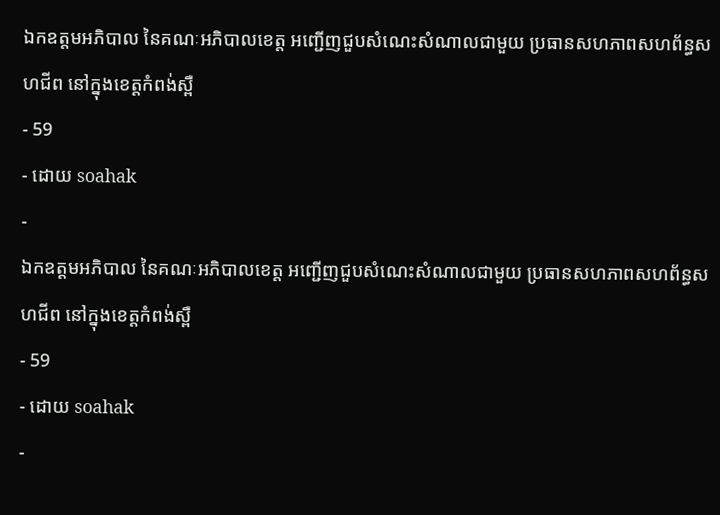ឯកឧត្តមអភិបាល នៃគណៈអភិបាលខេត្ត អញ្ជើញជួបសំណេះសំណាលជាមួយ ប្រធានសហភាពសហព័ន្ធសហជីព នៅក្នុងខេត្តកំពង់ស្ពឺ
- 59
- ដោយ soahak
-
ឯកឧត្តមអភិបាល នៃគណៈអភិបាលខេត្ត អញ្ជើញជួបសំណេះសំណាលជាមួយ ប្រធានសហភាពសហព័ន្ធសហជីព នៅក្នុងខេត្តកំពង់ស្ពឺ
- 59
- ដោយ soahak
-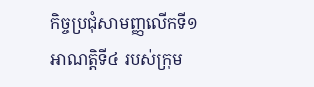កិច្ចប្រជុំសាមញ្ញលើកទី១ អាណត្តិទី៤ របស់ក្រុម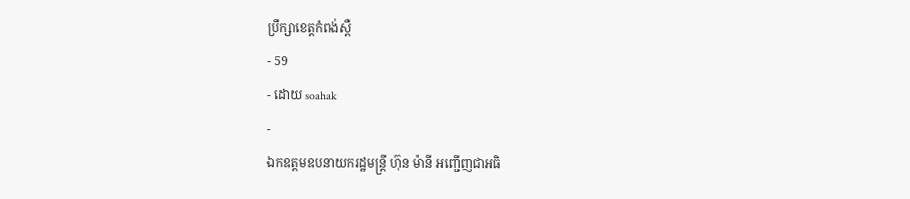ប្រឹក្សាខេត្ដកំពង់ស្ពឺ
- 59
- ដោយ soahak
-
ឯកឧត្តមឧបនាយករដ្ឋមន្ត្រី ហ៊ុន ម៉ានី អញ្ជើញជាអធិ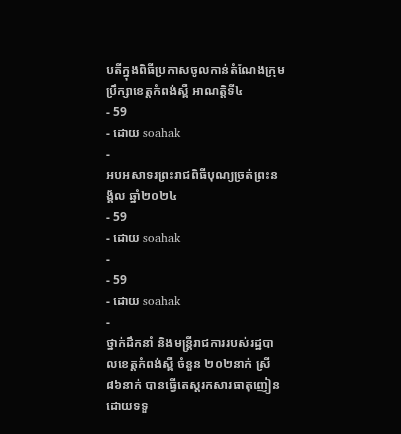បតីក្នុងពិធីប្រកាសចូលកាន់តំណែងក្រុមប្រឹក្សាខេត្តកំពង់ស្ពឺ អាណត្តិទី៤
- 59
- ដោយ soahak
-
អបអសាទរព្រះរាជពិធីបុណ្យច្រត់ព្រះនង្គ័ល ឆ្នាំ២០២៤
- 59
- ដោយ soahak
-
- 59
- ដោយ soahak
-
ថ្នាក់ដឹកនាំ និងមន្ត្រីរាជការរបស់រដ្ឋបាលខេត្តកំពង់ស្ពឺ ចំនួន ២០២នាក់ ស្រី ៨៦នាក់ បានធ្វេីតេស្តរកសារធាតុញៀន ដោយទទួ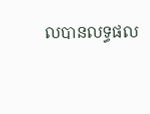លបានលទ្ធផល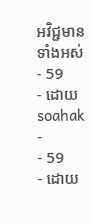អវិជ្ជមានទាំងអស់
- 59
- ដោយ soahak
-
- 59
- ដោយ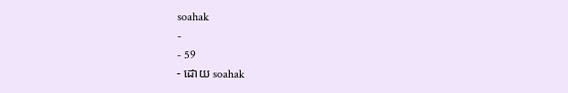soahak
-
- 59
- ដោយ soahak